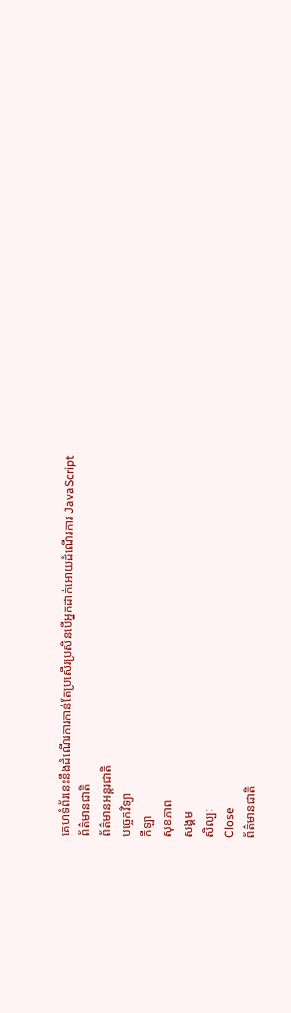គេហទំព័រនេះនឹងដំណើរការកាន់តែប្រសើរប្រសិនបើអ្នកដាក់អោយដំណើរការ JavaScript
ព័ត៌មានជាតិ
ព័ត៌មានអន្តរជាតិ
បច្ចេកវិទ្យា
កីឡា
សុខភាព
សង្គម
សិល្បៈ
Close
ព័ត៌មានជាតិ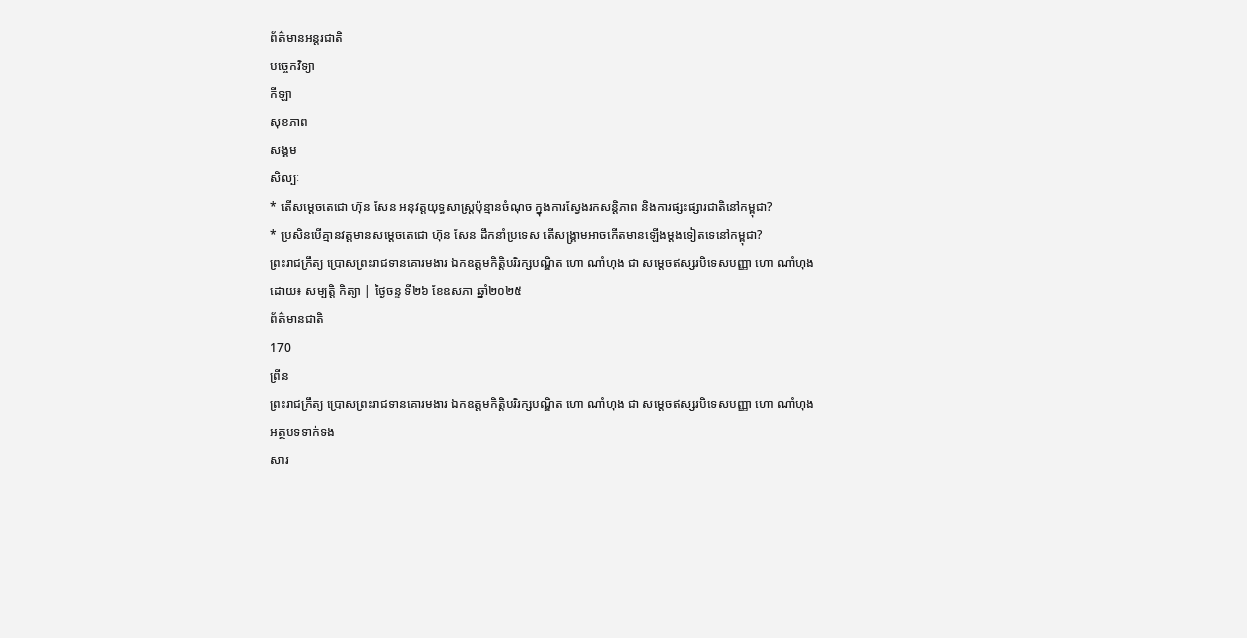ព័ត៌មានអន្តរជាតិ
បច្ចេកវិទ្យា
កីឡា
សុខភាព
សង្គម
សិល្បៈ
* តើសម្ដេចតេជោ ហ៊ុន សែន អនុវត្ដយុទ្ធសាស្រ្ដប៉ុន្មានចំណុច ក្នុងការស្វែងរកសន្ដិភាព និងការផ្សះផ្សារជាតិនៅកម្ពុជា?
* ប្រសិនបើគ្មានវត្ដមានសម្ដេចតេជោ ហ៊ុន សែន ដឹកនាំប្រទេស តើសង្រ្គាមអាចកើតមានឡើងម្ដងទៀតទេនៅកម្ពុជា?
ព្រះរាជក្រឹត្យ ប្រោសព្រះរាជទានគោរមងារ ឯកឧត្តមកិត្តិបរិរក្សបណ្ឌិត ហោ ណាំហុង ជា សម្តេចឥស្សរបិទេសបញ្ញា ហោ ណាំហុង
ដោយ៖ សម្បត្តិ កិត្យា | ថ្ងៃចន្ទ ទី២៦ ខែឧសភា ឆ្នាំ២០២៥
ព័ត៌មានជាតិ
170
ព្រីន
ព្រះរាជក្រឹត្យ ប្រោសព្រះរាជទានគោរមងារ ឯកឧត្តមកិត្តិបរិរក្សបណ្ឌិត ហោ ណាំហុង ជា សម្តេចឥស្សរបិទេសបញ្ញា ហោ ណាំហុង
អត្ថបទទាក់ទង
សារ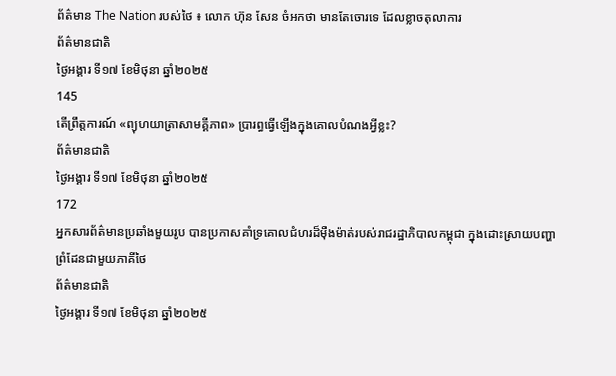ព័ត៌មាន The Nation របស់ថៃ ៖ លោក ហ៊ុន សែន ចំអកថា មានតែចោរទេ ដែលខ្លាចតុលាការ
ព័ត៌មានជាតិ
ថ្ងៃអង្គារ ទី១៧ ខែមិថុនា ឆ្នាំ២០២៥
145
តើព្រឹត្តការណ៍ «ព្យុហយាត្រាសាមគ្គីភាព» ប្រារព្ធធ្វើឡើងក្នុងគោលបំណងអ្វីខ្លះ?
ព័ត៌មានជាតិ
ថ្ងៃអង្គារ ទី១៧ ខែមិថុនា ឆ្នាំ២០២៥
172
អ្នកសារព័ត៌មានប្រឆាំងមួយរូប បានប្រកាសគាំទ្រគោលជំហរដ៏ម៉ឺងម៉ាត់របស់រាជរដ្ឋាភិបាលកម្ពុជា ក្នុងដោះស្រាយបញ្ហាព្រំដែនជាមួយភាគីថៃ
ព័ត៌មានជាតិ
ថ្ងៃអង្គារ ទី១៧ ខែមិថុនា ឆ្នាំ២០២៥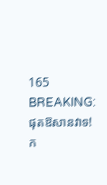165
BREAKING: ផុតឱសានវាទ! ក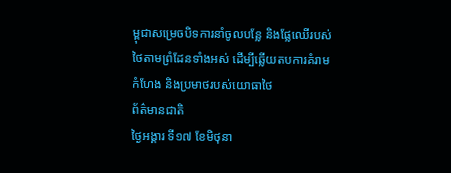ម្ពុជាសម្រេចបិទការនាំចូលបន្លែ និងផ្លែឈើរបស់ថៃតាមព្រំដែនទាំងអស់ ដើម្បីឆ្លើយតបការគំរាមកំហែង និងប្រមាថរបស់យោធាថៃ
ព័ត៌មានជាតិ
ថ្ងៃអង្គារ ទី១៧ ខែមិថុនា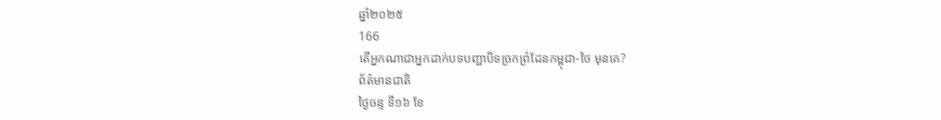ឆ្នាំ២០២៥
166
តើអ្នកណាជាអ្នកដាក់បទបញ្ជាបិទច្រកព្រំដែនកម្ពុជា-ថៃ មុនគេ?
ព័ត៌មានជាតិ
ថ្ងៃចន្ទ ទី១៦ ខែ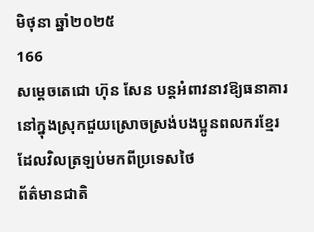មិថុនា ឆ្នាំ២០២៥
166
សម្ដេចតេជោ ហ៊ុន សែន បន្ដអំពាវនាវឱ្យធនាគារនៅក្នុងស្រុកជួយស្រោចស្រង់បងប្អូនពលករខ្មែរដែលវិលត្រឡប់មកពីប្រទេសថៃ
ព័ត៌មានជាតិ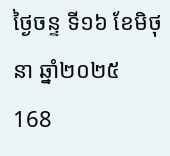ថ្ងៃចន្ទ ទី១៦ ខែមិថុនា ឆ្នាំ២០២៥
168